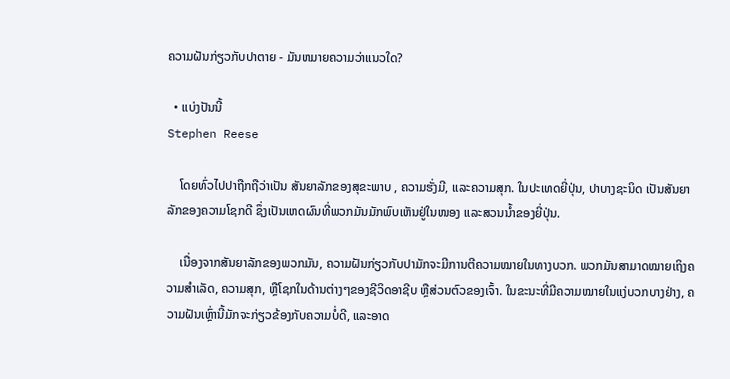ຄວາມຝັນກ່ຽວກັບປາຕາຍ - ມັນຫມາຍຄວາມວ່າແນວໃດ?

  • ແບ່ງປັນນີ້
Stephen Reese

    ໂດຍທົ່ວໄປປາຖືກຖືວ່າເປັນ ສັນຍາລັກຂອງສຸຂະພາບ , ຄວາມຮັ່ງມີ, ແລະຄວາມສຸກ. ໃນປະເທດຍີ່ປຸ່ນ, ປາບາງຊະນິດ ເປັນສັນຍາລັກຂອງຄວາມໂຊກດີ ຊຶ່ງເປັນເຫດຜົນທີ່ພວກມັນມັກພົບເຫັນຢູ່ໃນໜອງ ແລະສວນນ້ຳຂອງຍີ່ປຸ່ນ.

    ເນື່ອງຈາກສັນຍາລັກຂອງພວກມັນ, ຄວາມຝັນກ່ຽວກັບປາມັກຈະມີການຕີຄວາມໝາຍໃນທາງບວກ. ພວກມັນສາມາດໝາຍເຖິງຄວາມສຳເລັດ, ຄວາມສຸກ, ຫຼືໂຊກໃນດ້ານຕ່າງໆຂອງຊີວິດອາຊີບ ຫຼືສ່ວນຕົວຂອງເຈົ້າ. ໃນຂະນະທີ່ມີຄວາມໝາຍໃນແງ່ບວກບາງຢ່າງ, ຄວາມຝັນເຫຼົ່ານີ້ມັກຈະກ່ຽວຂ້ອງກັບຄວາມບໍ່ດີ, ແລະອາດ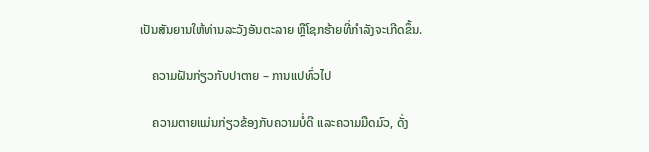ເປັນສັນຍານໃຫ້ທ່ານລະວັງອັນຕະລາຍ ຫຼືໂຊກຮ້າຍທີ່ກຳລັງຈະເກີດຂຶ້ນ.

    ຄວາມຝັນກ່ຽວກັບປາຕາຍ – ການແປທົ່ວໄປ

    ຄວາມຕາຍແມ່ນກ່ຽວຂ້ອງກັບຄວາມບໍ່ດີ ແລະຄວາມມືດມົວ, ດັ່ງ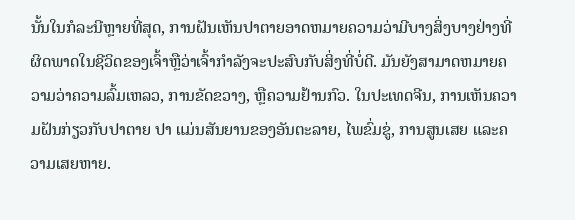ນັ້ນໃນກໍລະນີຫຼາຍທີ່ສຸດ, ການຝັນເຫັນປາຕາຍອາດຫມາຍຄວາມວ່າມີບາງສິ່ງບາງຢ່າງທີ່ຜິດພາດໃນຊີວິດຂອງເຈົ້າຫຼືວ່າເຈົ້າກໍາລັງຈະປະສົບກັບສິ່ງທີ່ບໍ່ດີ. ມັນຍັງສາມາດຫມາຍຄວາມວ່າຄວາມລົ້ມເຫລວ, ການຂັດຂວາງ, ຫຼືຄວາມຢ້ານກົວ. ໃນປະເທດຈີນ, ການເຫັນຄວາມຝັນກ່ຽວກັບປາຕາຍ ປາ ແມ່ນສັນຍານຂອງອັນຕະລາຍ, ໄພຂົ່ມຂູ່, ການສູນເສຍ ແລະຄວາມເສຍຫາຍ.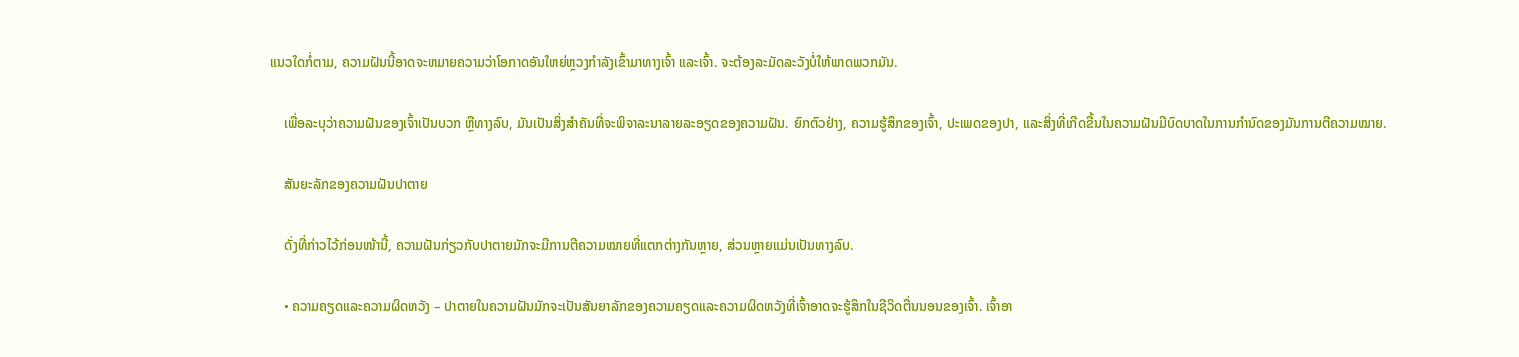ແນວໃດກໍ່ຕາມ, ຄວາມຝັນນີ້ອາດຈະຫມາຍຄວາມວ່າໂອກາດອັນໃຫຍ່ຫຼວງກໍາລັງເຂົ້າມາທາງເຈົ້າ ແລະເຈົ້າ. ຈະຕ້ອງລະມັດລະວັງບໍ່ໃຫ້ພາດພວກມັນ.

    ເພື່ອລະບຸວ່າຄວາມຝັນຂອງເຈົ້າເປັນບວກ ຫຼືທາງລົບ, ມັນເປັນສິ່ງສໍາຄັນທີ່ຈະພິຈາລະນາລາຍລະອຽດຂອງຄວາມຝັນ. ຍົກຕົວຢ່າງ, ຄວາມຮູ້ສຶກຂອງເຈົ້າ, ປະເພດຂອງປາ, ແລະສິ່ງທີ່ເກີດຂື້ນໃນຄວາມຝັນມີບົດບາດໃນການກໍານົດຂອງມັນການຕີຄວາມໝາຍ.

    ສັນຍະລັກຂອງຄວາມຝັນປາຕາຍ

    ດັ່ງທີ່ກ່າວໄວ້ກ່ອນໜ້ານີ້, ຄວາມຝັນກ່ຽວກັບປາຕາຍມັກຈະມີການຕີຄວາມໝາຍທີ່ແຕກຕ່າງກັນຫຼາຍ, ສ່ວນຫຼາຍແມ່ນເປັນທາງລົບ.

    • ຄວາມຄຽດແລະຄວາມຜິດຫວັງ – ປາຕາຍໃນຄວາມຝັນມັກຈະເປັນສັນຍາລັກຂອງຄວາມຄຽດແລະຄວາມຜິດຫວັງທີ່ເຈົ້າອາດຈະຮູ້ສຶກໃນຊີວິດຕື່ນນອນຂອງເຈົ້າ. ເຈົ້າອາ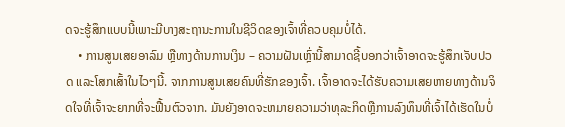ດຈະຮູ້ສຶກແບບນີ້ເພາະມີບາງສະຖານະການໃນຊີວິດຂອງເຈົ້າທີ່ຄວບຄຸມບໍ່ໄດ້.
    • ການສູນເສຍອາລົມ ຫຼືທາງດ້ານການເງິນ – ຄວາມຝັນເຫຼົ່ານີ້ສາມາດຊີ້ບອກວ່າເຈົ້າອາດຈະຮູ້ສຶກເຈັບປວດ ແລະໂສກເສົ້າໃນໄວໆນີ້. ຈາກການສູນເສຍຄົນທີ່ຮັກຂອງເຈົ້າ. ເຈົ້າອາດຈະໄດ້ຮັບຄວາມເສຍຫາຍທາງດ້ານຈິດໃຈທີ່ເຈົ້າຈະຍາກທີ່ຈະຟື້ນຕົວຈາກ. ມັນຍັງອາດຈະຫມາຍຄວາມວ່າທຸລະກິດຫຼືການລົງທຶນທີ່ເຈົ້າໄດ້ເຮັດໃນບໍ່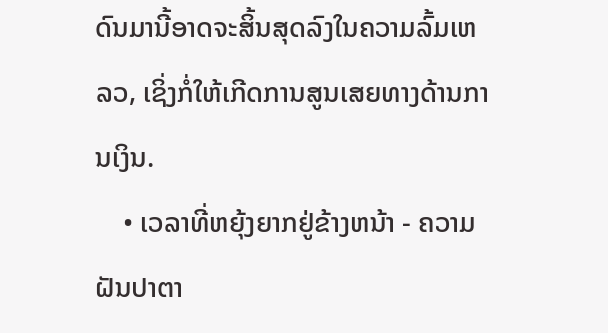ດົນມານີ້ອາດຈະສິ້ນສຸດລົງໃນຄວາມລົ້ມເຫລວ, ເຊິ່ງກໍ່ໃຫ້ເກີດການສູນເສຍທາງດ້ານການເງິນ.
    • ເວລາທີ່ຫຍຸ້ງຍາກຢູ່ຂ້າງຫນ້າ - ຄວາມຝັນປາຕາ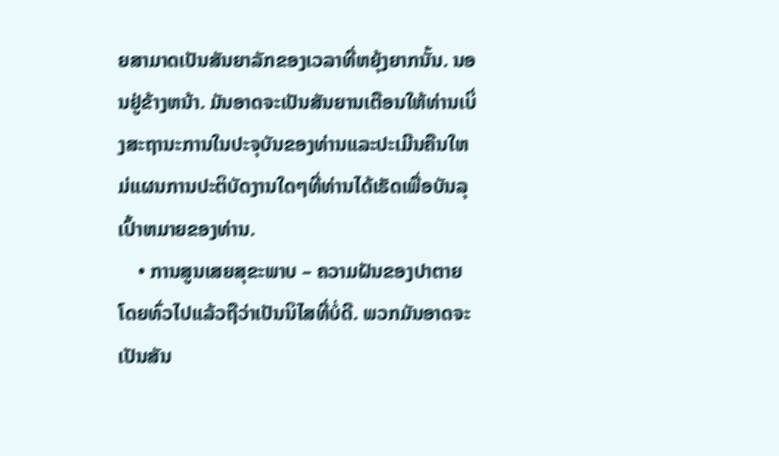ຍສາມາດເປັນສັນຍາລັກຂອງເວລາທີ່ຫຍຸ້ງຍາກນັ້ນ. ນອນຢູ່ຂ້າງຫນ້າ. ມັນອາດຈະເປັນສັນຍານເຕືອນໃຫ້ທ່ານເບິ່ງສະຖານະການໃນປະຈຸບັນຂອງທ່ານແລະປະເມີນຄືນໃຫມ່ແຜນການປະຕິບັດງານໃດໆທີ່ທ່ານໄດ້ເຮັດເພື່ອບັນລຸເປົ້າຫມາຍຂອງທ່ານ.
    • ການສູນເສຍສຸຂະພາບ – ຄວາມຝັນຂອງປາຕາຍ ໂດຍທົ່ວໄປແລ້ວຖືວ່າເປັນນິໄສທີ່ບໍ່ດີ. ພວກມັນອາດຈະເປັນສັນ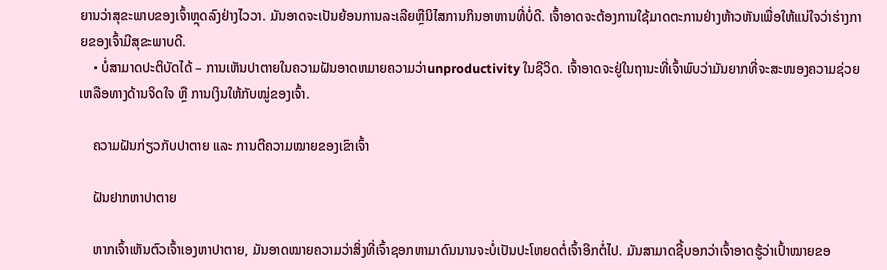ຍານວ່າສຸຂະພາບຂອງເຈົ້າຫຼຸດລົງຢ່າງໄວວາ. ມັນອາດຈະເປັນຍ້ອນການລະເລີຍຫຼືນິໄສການກິນອາຫານທີ່ບໍ່ດີ. ເຈົ້າອາດຈະຕ້ອງການໃຊ້ມາດຕະການຢ່າງຫ້າວຫັນເພື່ອໃຫ້ແນ່ໃຈວ່າຮ່າງກາຍຂອງເຈົ້າມີສຸຂະພາບດີ.
    • ບໍ່ສາມາດປະຕິບັດໄດ້ – ການເຫັນປາຕາຍໃນຄວາມຝັນອາດຫມາຍຄວາມວ່າunproductivity ໃນຊີວິດ. ເຈົ້າອາດຈະຢູ່ໃນຖານະທີ່ເຈົ້າພົບວ່າມັນຍາກທີ່ຈະສະໜອງຄວາມຊ່ວຍເຫລືອທາງດ້ານຈິດໃຈ ຫຼື ການເງິນໃຫ້ກັບໝູ່ຂອງເຈົ້າ.

    ຄວາມຝັນກ່ຽວກັບປາຕາຍ ແລະ ການຕີຄວາມໝາຍຂອງເຂົາເຈົ້າ

    ຝັນຢາກຫາປາຕາຍ

    ຫາກເຈົ້າເຫັນຕົວເຈົ້າເອງຫາປາຕາຍ, ມັນອາດໝາຍຄວາມວ່າສິ່ງທີ່ເຈົ້າຊອກຫາມາດົນນານຈະບໍ່ເປັນປະໂຫຍດຕໍ່ເຈົ້າອີກຕໍ່ໄປ. ມັນສາມາດຊີ້ບອກວ່າເຈົ້າອາດຮູ້ວ່າເປົ້າໝາຍຂອ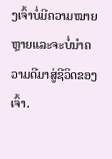ງເຈົ້າບໍ່ມີຄວາມໝາຍຫຼາຍແລະຈະບໍ່ນຳຄວາມດີມາສູ່ຊີວິດຂອງເຈົ້າ.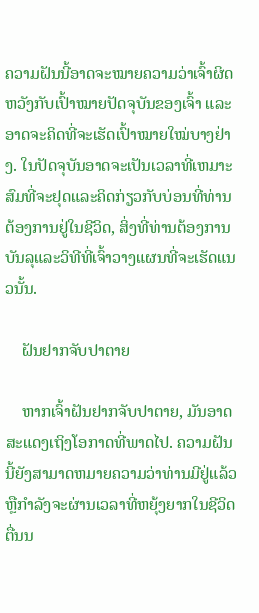ຄວາມຝັນນີ້ອາດຈະໝາຍຄວາມວ່າເຈົ້າຜິດຫວັງກັບເປົ້າໝາຍປັດຈຸບັນຂອງເຈົ້າ ແລະອາດຈະຄິດທີ່ຈະເຮັດເປົ້າໝາຍໃໝ່ບາງຢ່າງ. ໃນປັດຈຸບັນອາດຈະເປັນເວລາທີ່ເຫມາະສົມທີ່ຈະຢຸດແລະຄິດກ່ຽວກັບບ່ອນທີ່ທ່ານຕ້ອງການຢູ່ໃນຊີວິດ, ສິ່ງທີ່ທ່ານຕ້ອງການບັນລຸແລະວິທີທີ່ເຈົ້າວາງແຜນທີ່ຈະເຮັດແນວນັ້ນ.

    ຝັນຢາກຈັບປາຕາຍ

    ຫາກເຈົ້າຝັນຢາກຈັບປາຕາຍ, ມັນອາດສະແດງເຖິງໂອກາດທີ່ພາດໄປ. ຄວາມຝັນນີ້ຍັງສາມາດຫມາຍຄວາມວ່າທ່ານມີຢູ່ແລ້ວຫຼືກໍາລັງຈະຜ່ານເວລາທີ່ຫຍຸ້ງຍາກໃນຊີວິດຕື່ນນ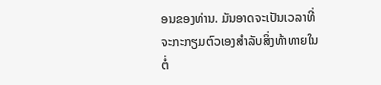ອນຂອງທ່ານ. ມັນອາດຈະເປັນເວລາທີ່ຈະກະກຽມຕົວເອງສໍາລັບສິ່ງທ້າທາຍໃນຕໍ່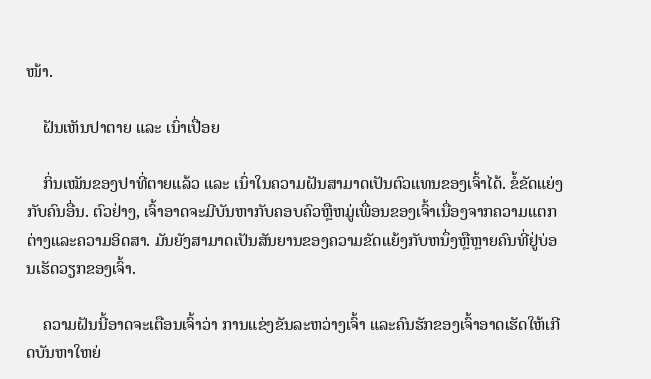ໜ້າ.

    ຝັນເຫັນປາຕາຍ ແລະ ເນົ່າເປື່ອຍ

    ກິ່ນເໝັນຂອງປາທີ່ຕາຍແລ້ວ ແລະ ເນົ່າໃນຄວາມຝັນສາມາດເປັນຕົວແທນຂອງເຈົ້າໄດ້. ຂໍ້ຂັດແຍ່ງກັບຄົນອື່ນ. ຕົວຢ່າງ, ເຈົ້າອາດຈະມີບັນຫາກັບຄອບຄົວຫຼືຫມູ່ເພື່ອນຂອງເຈົ້າເນື່ອງຈາກຄວາມແຕກຕ່າງແລະຄວາມອິດສາ. ມັນຍັງສາມາດເປັນສັນຍານຂອງຄວາມຂັດແຍ້ງກັບຫນຶ່ງຫຼືຫຼາຍຄົນທີ່ຢູ່ບ່ອນເຮັດວຽກຂອງເຈົ້າ.

    ຄວາມຝັນນີ້ອາດຈະເຕືອນເຈົ້າວ່າ ການແຂ່ງຂັນລະຫວ່າງເຈົ້າ ແລະຄົນຮັກຂອງເຈົ້າອາດເຮັດໃຫ້ເກີດບັນຫາໃຫຍ່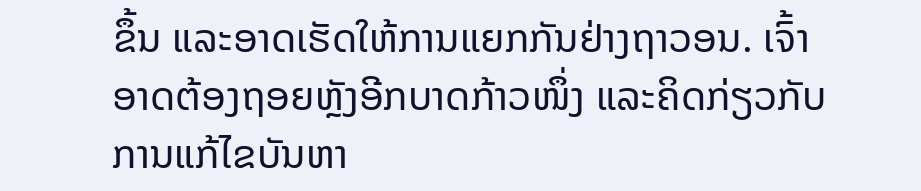ຂຶ້ນ ແລະອາດເຮັດໃຫ້ການແຍກກັນຢ່າງຖາວອນ. ເຈົ້າອາດຕ້ອງຖອຍຫຼັງອີກບາດກ້າວໜຶ່ງ ແລະຄິດກ່ຽວກັບການແກ້ໄຂບັນຫາ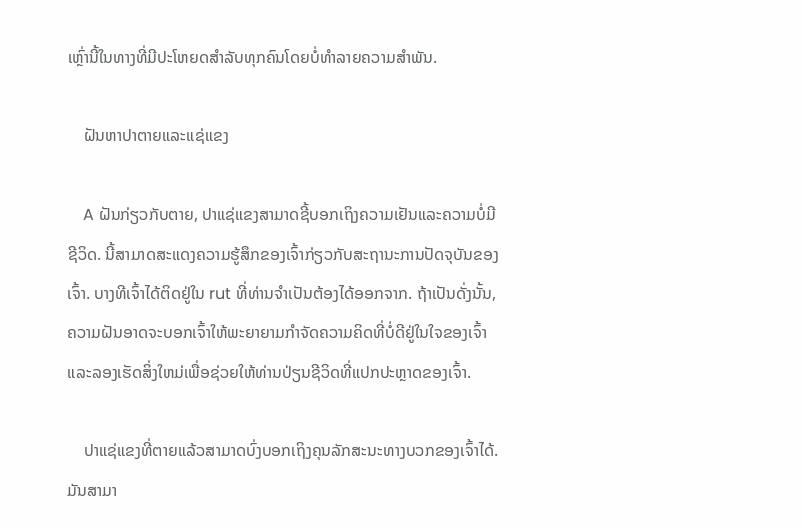ເຫຼົ່ານີ້ໃນທາງທີ່ມີປະໂຫຍດສຳລັບທຸກຄົນໂດຍບໍ່ທໍາລາຍຄວາມສຳພັນ.

    ຝັນຫາປາຕາຍແລະແຊ່ແຂງ

    A ຝັນກ່ຽວກັບຕາຍ, ປາແຊ່ແຂງສາມາດຊີ້ບອກເຖິງຄວາມເຢັນແລະຄວາມບໍ່ມີຊີວິດ. ນີ້ສາມາດສະແດງຄວາມຮູ້ສຶກຂອງເຈົ້າກ່ຽວກັບສະຖານະການປັດຈຸບັນຂອງເຈົ້າ. ບາງທີເຈົ້າໄດ້ຕິດຢູ່ໃນ rut ທີ່ທ່ານຈໍາເປັນຕ້ອງໄດ້ອອກຈາກ. ຖ້າເປັນດັ່ງນັ້ນ, ຄວາມຝັນອາດຈະບອກເຈົ້າໃຫ້ພະຍາຍາມກໍາຈັດຄວາມຄິດທີ່ບໍ່ດີຢູ່ໃນໃຈຂອງເຈົ້າແລະລອງເຮັດສິ່ງໃຫມ່ເພື່ອຊ່ວຍໃຫ້ທ່ານປ່ຽນຊີວິດທີ່ແປກປະຫຼາດຂອງເຈົ້າ.

    ປາແຊ່ແຂງທີ່ຕາຍແລ້ວສາມາດບົ່ງບອກເຖິງຄຸນລັກສະນະທາງບວກຂອງເຈົ້າໄດ້. ມັນສາມາ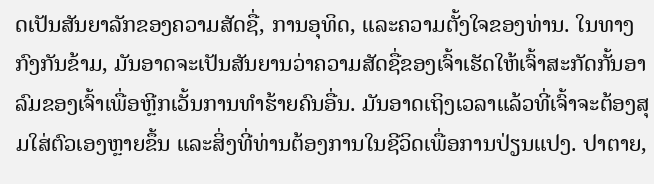ດເປັນສັນຍາລັກຂອງຄວາມສັດຊື່, ການອຸທິດ, ແລະຄວາມຕັ້ງໃຈຂອງທ່ານ. ໃນທາງກົງກັນຂ້າມ, ມັນອາດຈະເປັນສັນຍານວ່າຄວາມສັດຊື່ຂອງເຈົ້າເຮັດໃຫ້ເຈົ້າສະກັດກັ້ນອາລົມຂອງເຈົ້າເພື່ອຫຼີກເວັ້ນການທໍາຮ້າຍຄົນອື່ນ. ມັນອາດເຖິງເວລາແລ້ວທີ່ເຈົ້າຈະຕ້ອງສຸມໃສ່ຕົວເອງຫຼາຍຂຶ້ນ ແລະສິ່ງທີ່ທ່ານຕ້ອງການໃນຊີວິດເພື່ອການປ່ຽນແປງ. ປາຕາຍ,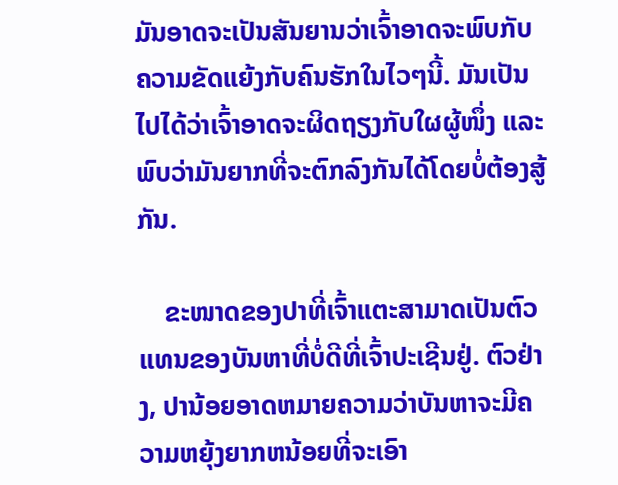ມັນອາດຈະເປັນສັນຍານວ່າເຈົ້າອາດຈະພົບກັບຄວາມຂັດແຍ້ງກັບຄົນຮັກໃນໄວໆນີ້. ມັນເປັນໄປໄດ້ວ່າເຈົ້າອາດຈະຜິດຖຽງກັບໃຜຜູ້ໜຶ່ງ ແລະພົບວ່າມັນຍາກທີ່ຈະຕົກລົງກັນໄດ້ໂດຍບໍ່ຕ້ອງສູ້ກັນ.

    ຂະໜາດຂອງປາທີ່ເຈົ້າແຕະສາມາດເປັນຕົວແທນຂອງບັນຫາທີ່ບໍ່ດີທີ່ເຈົ້າປະເຊີນຢູ່. ຕົວຢ່າງ, ປານ້ອຍອາດຫມາຍຄວາມວ່າບັນຫາຈະມີຄວາມຫຍຸ້ງຍາກຫນ້ອຍທີ່ຈະເອົາ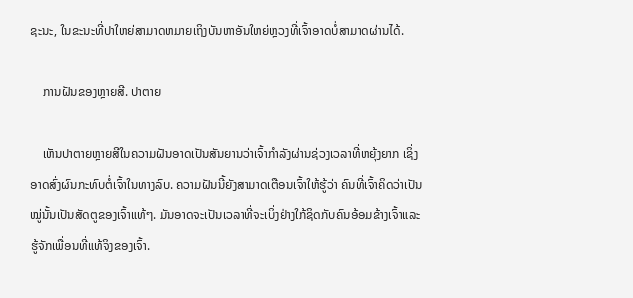ຊະນະ, ໃນຂະນະທີ່ປາໃຫຍ່ສາມາດຫມາຍເຖິງບັນຫາອັນໃຫຍ່ຫຼວງທີ່ເຈົ້າອາດບໍ່ສາມາດຜ່ານໄດ້.

    ການຝັນຂອງຫຼາຍສີ. ປາຕາຍ

    ເຫັນປາຕາຍຫຼາຍສີໃນຄວາມຝັນອາດເປັນສັນຍານວ່າເຈົ້າກຳລັງຜ່ານຊ່ວງເວລາທີ່ຫຍຸ້ງຍາກ ເຊິ່ງອາດສົ່ງຜົນກະທົບຕໍ່ເຈົ້າໃນທາງລົບ. ຄວາມຝັນນີ້ຍັງສາມາດເຕືອນເຈົ້າໃຫ້ຮູ້ວ່າ ຄົນທີ່ເຈົ້າຄິດວ່າເປັນໝູ່ນັ້ນເປັນສັດຕູຂອງເຈົ້າແທ້ໆ. ມັນອາດຈະເປັນເວລາທີ່ຈະເບິ່ງຢ່າງໃກ້ຊິດກັບຄົນອ້ອມຂ້າງເຈົ້າແລະຮູ້ຈັກເພື່ອນທີ່ແທ້ຈິງຂອງເຈົ້າ.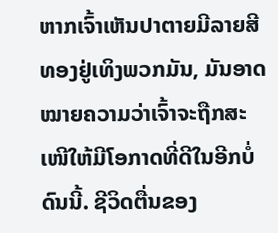ຫາກເຈົ້າເຫັນປາຕາຍມີລາຍສີທອງຢູ່ເທິງພວກມັນ, ມັນອາດໝາຍຄວາມວ່າເຈົ້າຈະຖືກສະເໜີໃຫ້ມີໂອກາດທີ່ດີໃນອີກບໍ່ດົນນີ້. ຊີວິດຕື່ນຂອງ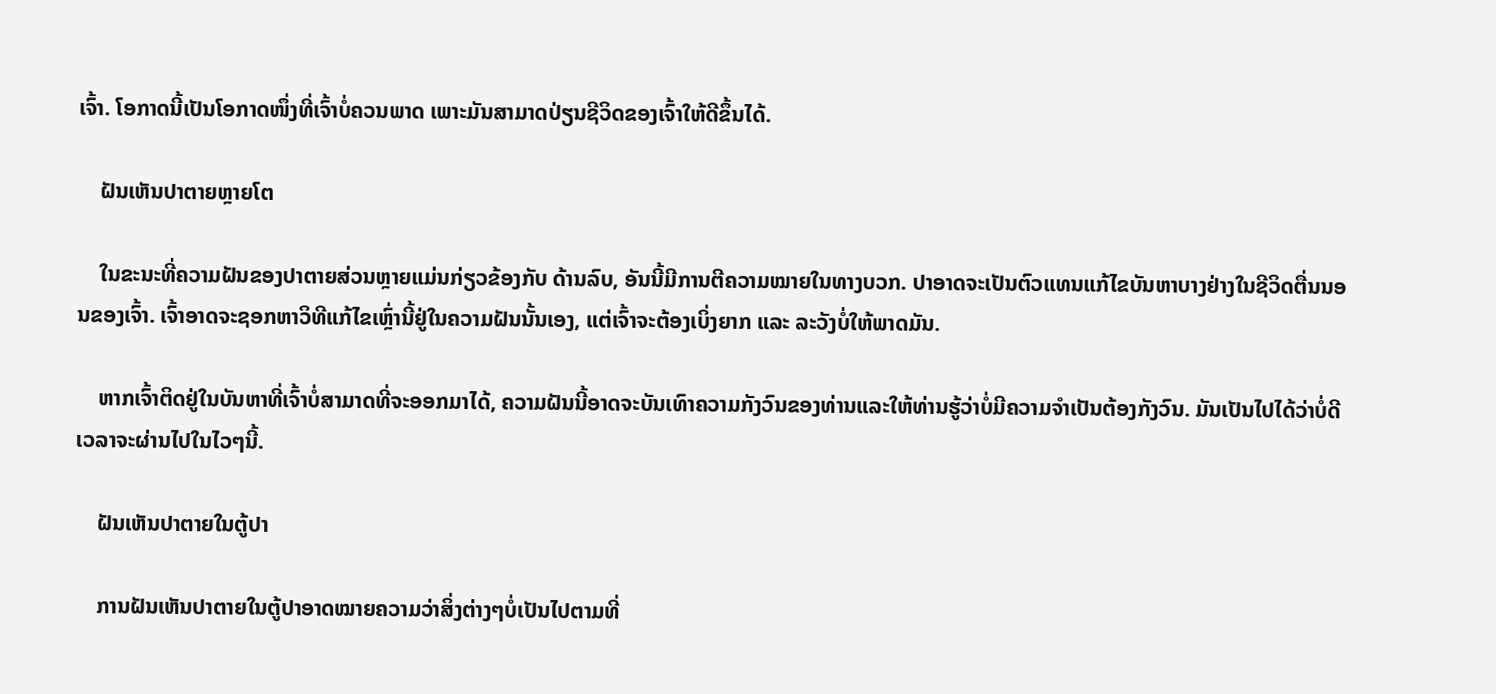ເຈົ້າ. ໂອກາດນີ້ເປັນໂອກາດໜຶ່ງທີ່ເຈົ້າບໍ່ຄວນພາດ ເພາະມັນສາມາດປ່ຽນຊີວິດຂອງເຈົ້າໃຫ້ດີຂຶ້ນໄດ້.

    ຝັນເຫັນປາຕາຍຫຼາຍໂຕ

    ໃນຂະນະທີ່ຄວາມຝັນຂອງປາຕາຍສ່ວນຫຼາຍແມ່ນກ່ຽວຂ້ອງກັບ ດ້ານລົບ, ອັນນີ້ມີການຕີຄວາມໝາຍໃນທາງບວກ. ປາອາດຈະເປັນຕົວແທນແກ້ໄຂບັນຫາບາງຢ່າງໃນຊີວິດຕື່ນນອນຂອງເຈົ້າ. ເຈົ້າອາດຈະຊອກຫາວິທີແກ້ໄຂເຫຼົ່ານີ້ຢູ່ໃນຄວາມຝັນນັ້ນເອງ, ແຕ່ເຈົ້າຈະຕ້ອງເບິ່ງຍາກ ແລະ ລະວັງບໍ່ໃຫ້ພາດມັນ.

    ຫາກເຈົ້າຕິດຢູ່ໃນບັນຫາທີ່ເຈົ້າບໍ່ສາມາດທີ່ຈະອອກມາໄດ້, ຄວາມຝັນນີ້ອາດຈະບັນເທົາຄວາມກັງວົນຂອງທ່ານແລະໃຫ້ທ່ານຮູ້ວ່າບໍ່ມີຄວາມຈໍາເປັນຕ້ອງກັງວົນ. ມັນເປັນໄປໄດ້ວ່າບໍ່ດີເວລາຈະຜ່ານໄປໃນໄວໆນີ້.

    ຝັນເຫັນປາຕາຍໃນຕູ້ປາ

    ການຝັນເຫັນປາຕາຍໃນຕູ້ປາອາດໝາຍຄວາມວ່າສິ່ງຕ່າງໆບໍ່ເປັນໄປຕາມທີ່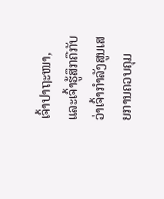ເຈົ້າປາຖະໜາ, ແລະເຈົ້າຮູ້ສຶກຄືກັບວ່າເຈົ້າກຳລັງສູນເສຍການຄວບຄຸມ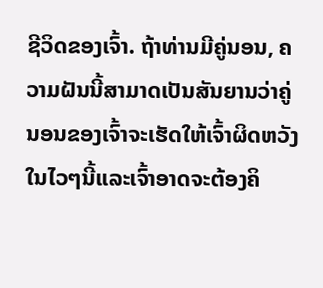ຊີວິດຂອງເຈົ້າ. ຖ້າທ່ານມີຄູ່ນອນ, ຄວາມຝັນນີ້ສາມາດເປັນສັນຍານວ່າຄູ່ນອນຂອງເຈົ້າຈະເຮັດໃຫ້ເຈົ້າຜິດຫວັງໃນໄວໆນີ້ແລະເຈົ້າອາດຈະຕ້ອງຄິ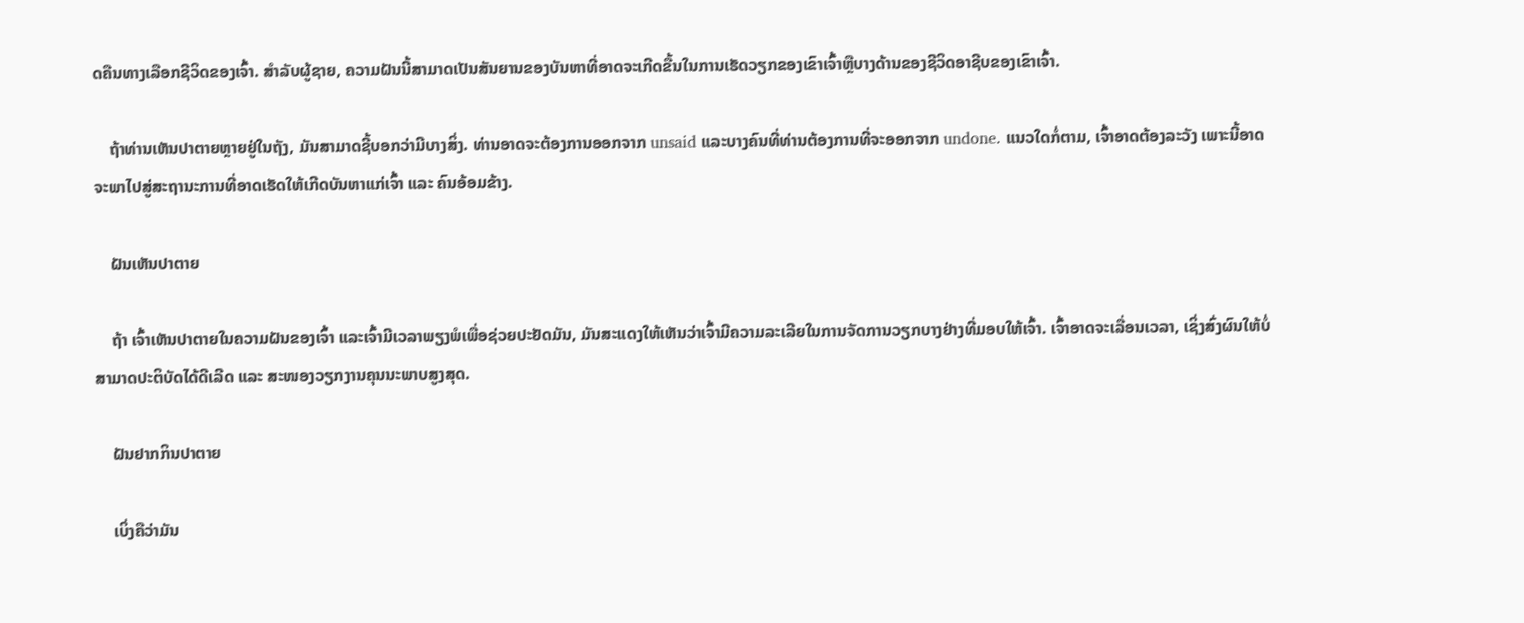ດຄືນທາງເລືອກຊີວິດຂອງເຈົ້າ. ສໍາລັບຜູ້ຊາຍ, ຄວາມຝັນນີ້ສາມາດເປັນສັນຍານຂອງບັນຫາທີ່ອາດຈະເກີດຂື້ນໃນການເຮັດວຽກຂອງເຂົາເຈົ້າຫຼືບາງດ້ານຂອງຊີວິດອາຊີບຂອງເຂົາເຈົ້າ.

    ຖ້າທ່ານເຫັນປາຕາຍຫຼາຍຢູ່ໃນຖັງ, ມັນສາມາດຊີ້ບອກວ່າມີບາງສິ່ງ. ທ່ານອາດຈະຕ້ອງການອອກຈາກ unsaid ແລະບາງຄົນທີ່ທ່ານຕ້ອງການທີ່ຈະອອກຈາກ undone. ແນວໃດກໍ່ຕາມ, ເຈົ້າອາດຕ້ອງລະວັງ ເພາະນີ້ອາດຈະພາໄປສູ່ສະຖານະການທີ່ອາດເຮັດໃຫ້ເກີດບັນຫາແກ່ເຈົ້າ ແລະ ຄົນອ້ອມຂ້າງ.

    ຝັນເຫັນປາຕາຍ

    ຖ້າ ເຈົ້າເຫັນປາຕາຍໃນຄວາມຝັນຂອງເຈົ້າ ແລະເຈົ້າມີເວລາພຽງພໍເພື່ອຊ່ວຍປະຢັດມັນ, ມັນສະແດງໃຫ້ເຫັນວ່າເຈົ້າມີຄວາມລະເລີຍໃນການຈັດການວຽກບາງຢ່າງທີ່ມອບໃຫ້ເຈົ້າ. ເຈົ້າອາດຈະເລື່ອນເວລາ, ເຊິ່ງສົ່ງຜົນໃຫ້ບໍ່ສາມາດປະຕິບັດໄດ້ດີເລີດ ແລະ ສະໜອງວຽກງານຄຸນນະພາບສູງສຸດ.

    ຝັນຢາກກິນປາຕາຍ

    ເບິ່ງຄືວ່າມັນ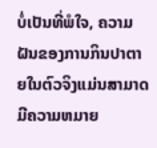ບໍ່ເປັນທີ່ພໍໃຈ, ຄວາມຝັນຂອງການກິນປາຕາຍໃນຕົວຈິງແມ່ນສາມາດມີຄວາມຫມາຍ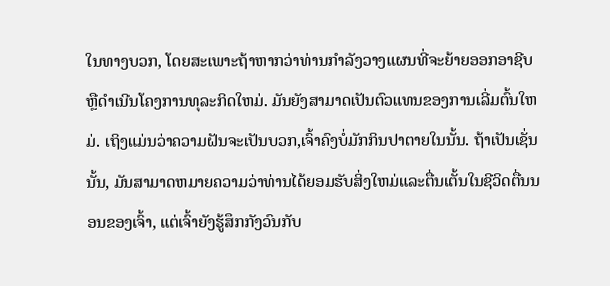ໃນທາງບວກ, ໂດຍສະເພາະຖ້າຫາກວ່າທ່ານກໍາລັງວາງແຜນທີ່ຈະຍ້າຍອອກອາຊີບຫຼືດໍາເນີນໂຄງການທຸລະກິດໃຫມ່. ມັນຍັງສາມາດເປັນຕົວແທນຂອງການເລີ່ມຕົ້ນໃຫມ່. ເຖິງແມ່ນວ່າຄວາມຝັນຈະເປັນບວກ,ເຈົ້າຄົງບໍ່ມັກກິນປາຕາຍໃນນັ້ນ. ຖ້າເປັນເຊັ່ນນັ້ນ, ມັນສາມາດຫມາຍຄວາມວ່າທ່ານໄດ້ຍອມຮັບສິ່ງໃຫມ່ແລະຕື່ນເຕັ້ນໃນຊີວິດຕື່ນນອນຂອງເຈົ້າ, ແຕ່ເຈົ້າຍັງຮູ້ສຶກກັງວົນກັບ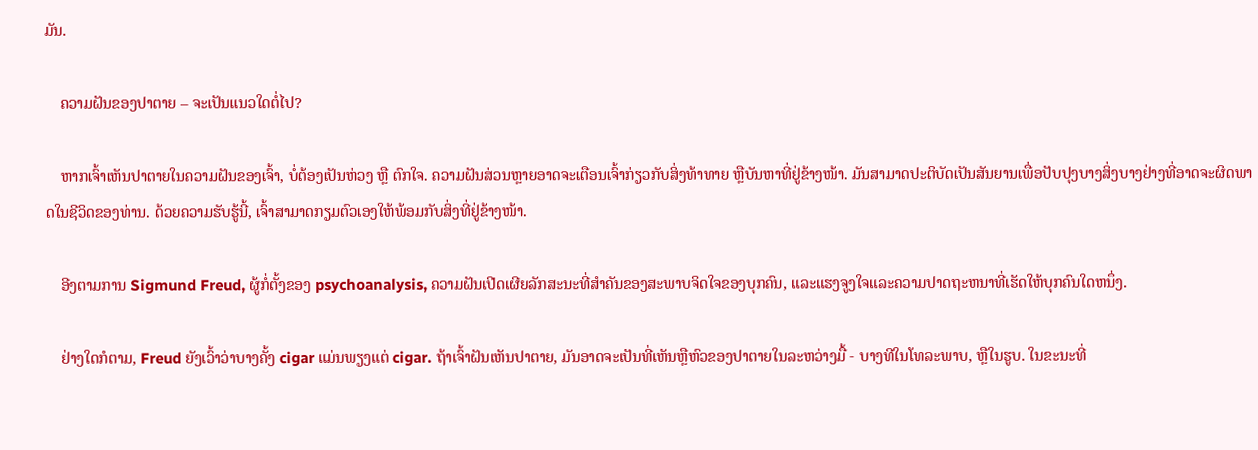ມັນ.

    ຄວາມຝັນຂອງປາຕາຍ – ຈະເປັນແນວໃດຕໍ່ໄປ?

    ຫາກເຈົ້າເຫັນປາຕາຍໃນຄວາມຝັນຂອງເຈົ້າ, ບໍ່ຕ້ອງເປັນຫ່ວງ ຫຼື ຕົກໃຈ. ຄວາມຝັນສ່ວນຫຼາຍອາດຈະເຕືອນເຈົ້າກ່ຽວກັບສິ່ງທ້າທາຍ ຫຼືບັນຫາທີ່ຢູ່ຂ້າງໜ້າ. ມັນສາມາດປະຕິບັດເປັນສັນຍານເພື່ອປັບປຸງບາງສິ່ງບາງຢ່າງທີ່ອາດຈະຜິດພາດໃນຊີວິດຂອງທ່ານ. ດ້ວຍຄວາມຮັບຮູ້ນີ້, ເຈົ້າສາມາດກຽມຕົວເອງໃຫ້ພ້ອມກັບສິ່ງທີ່ຢູ່ຂ້າງໜ້າ.

    ອີງຕາມການ Sigmund Freud, ຜູ້ກໍ່ຕັ້ງຂອງ psychoanalysis, ຄວາມຝັນເປີດເຜີຍລັກສະນະທີ່ສໍາຄັນຂອງສະພາບຈິດໃຈຂອງບຸກຄົນ, ແລະແຮງຈູງໃຈແລະຄວາມປາດຖະຫນາທີ່ເຮັດໃຫ້ບຸກຄົນໃດຫນຶ່ງ.

    ຢ່າງໃດກໍຕາມ, Freud ຍັງເວົ້າວ່າບາງຄັ້ງ cigar ແມ່ນພຽງແຕ່ cigar. ຖ້າເຈົ້າຝັນເຫັນປາຕາຍ, ມັນອາດຈະເປັນທີ່ເຫັນຫຼືຫົວຂອງປາຕາຍໃນລະຫວ່າງມື້ - ບາງທີໃນໂທລະພາບ, ຫຼືໃນຮູບ. ໃນຂະນະທີ່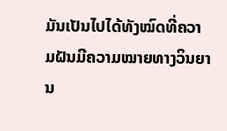ມັນເປັນໄປໄດ້ທັງໝົດທີ່ຄວາມຝັນມີຄວາມໝາຍທາງວິນຍານ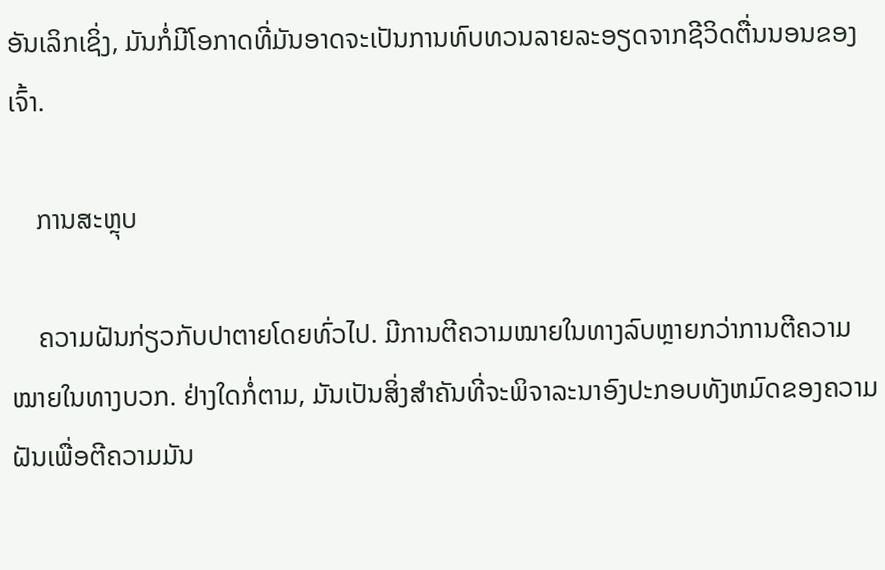ອັນເລິກເຊິ່ງ, ມັນກໍ່ມີໂອກາດທີ່ມັນອາດຈະເປັນການທົບທວນລາຍລະອຽດຈາກຊີວິດຕື່ນນອນຂອງເຈົ້າ.

    ການສະຫຼຸບ

    ຄວາມຝັນກ່ຽວກັບປາຕາຍໂດຍທົ່ວໄປ. ມີການຕີຄວາມໝາຍໃນທາງລົບຫຼາຍກວ່າການຕີຄວາມໝາຍໃນທາງບວກ. ຢ່າງໃດກໍ່ຕາມ, ມັນເປັນສິ່ງສໍາຄັນທີ່ຈະພິຈາລະນາອົງປະກອບທັງຫມົດຂອງຄວາມຝັນເພື່ອຕີຄວາມມັນ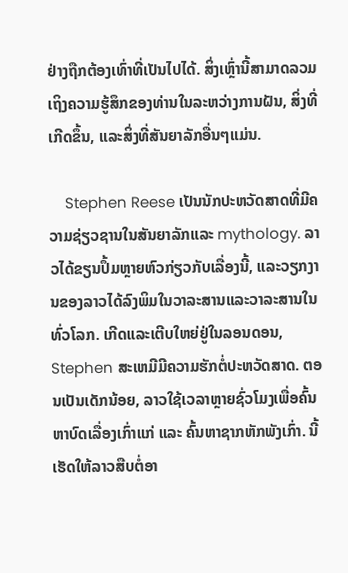ຢ່າງຖືກຕ້ອງເທົ່າທີ່ເປັນໄປໄດ້. ສິ່ງເຫຼົ່ານີ້ສາມາດລວມເຖິງຄວາມຮູ້ສຶກຂອງທ່ານໃນລະຫວ່າງການຝັນ, ສິ່ງທີ່ເກີດຂຶ້ນ, ແລະສິ່ງທີ່ສັນຍາລັກອື່ນໆແມ່ນ.

    Stephen Reese ເປັນນັກປະຫວັດສາດທີ່ມີຄວາມຊ່ຽວຊານໃນສັນຍາລັກແລະ mythology. ລາວໄດ້ຂຽນປຶ້ມຫຼາຍຫົວກ່ຽວກັບເລື່ອງນີ້, ແລະວຽກງານຂອງລາວໄດ້ລົງພິມໃນວາລະສານແລະວາລະສານໃນທົ່ວໂລກ. ເກີດແລະເຕີບໃຫຍ່ຢູ່ໃນລອນດອນ, Stephen ສະເຫມີມີຄວາມຮັກຕໍ່ປະຫວັດສາດ. ຕອນເປັນເດັກນ້ອຍ, ລາວໃຊ້ເວລາຫຼາຍຊົ່ວໂມງເພື່ອຄົ້ນຫາບົດເລື່ອງເກົ່າແກ່ ແລະ ຄົ້ນຫາຊາກຫັກພັງເກົ່າ. ນີ້ເຮັດໃຫ້ລາວສືບຕໍ່ອາ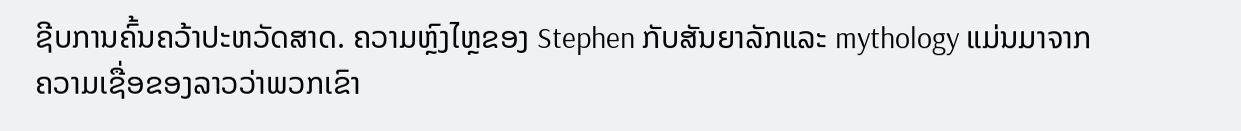ຊີບການຄົ້ນຄວ້າປະຫວັດສາດ. ຄວາມຫຼົງໄຫຼຂອງ Stephen ກັບສັນຍາລັກແລະ mythology ແມ່ນມາຈາກຄວາມເຊື່ອຂອງລາວວ່າພວກເຂົາ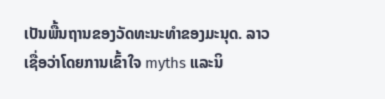ເປັນພື້ນຖານຂອງວັດທະນະທໍາຂອງມະນຸດ. ລາວເຊື່ອວ່າໂດຍການເຂົ້າໃຈ myths ແລະນິ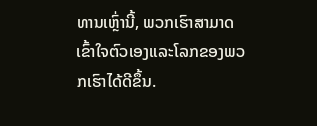ທານເຫຼົ່ານີ້, ພວກເຮົາສາມາດເຂົ້າໃຈຕົວເອງແລະໂລກຂອງພວກເຮົາໄດ້ດີຂຶ້ນ.